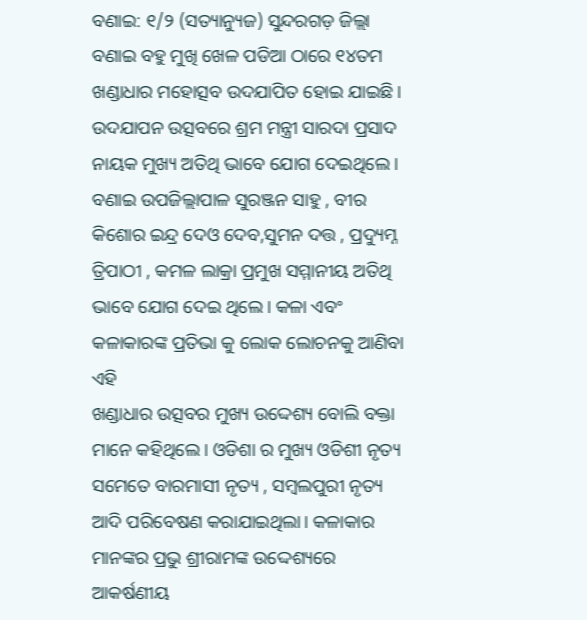ବଣାଇ: ୧/୨ (ସତ୍ୟାନ୍ୟୁଜ) ସୁନ୍ଦରଗଡ଼ ଜିଲ୍ଲା ବଣାଇ ବହୁ ମୁଖି ଖେଳ ପଡିଆ ଠାରେ ୧୪ତମ ଖଣ୍ଡାଧାର ମହୋତ୍ସବ ଉଦଯାପିତ ହୋଇ ଯାଇଛି। ଉଦଯାପନ ଉତ୍ସବରେ ଶ୍ରମ ମନ୍ତ୍ରୀ ସାରଦା ପ୍ରସାଦ ନାୟକ ମୁଖ୍ୟ ଅତିଥି ଭାବେ ଯୋଗ ଦେଇଥିଲେ। ବଣାଇ ଉପଜିଲ୍ଲାପାଳ ସୁରଞ୍ଜନ ସାହୁ , ବୀର କିଶୋର ଇନ୍ଦ୍ର ଦେଓ ଦେବ,ସୁମନ ଦତ୍ତ , ପ୍ରଦ୍ୟୁମ୍ନ ତ୍ରିପାଠୀ , କମଳ ଲାକ୍ରା ପ୍ରମୁଖ ସମ୍ମାନୀୟ ଅତିଥି ଭାବେ ଯୋଗ ଦେଇ ଥିଲେ। କଳା ଏବଂ କଳାକାରଙ୍କ ପ୍ରତିଭା କୁ ଲୋକ ଲୋଚନକୁ ଆଣିବା ଏହି
ଖଣ୍ଡାଧାର ଉତ୍ସବର ମୁଖ୍ୟ ଉଦ୍ଦେଶ୍ୟ ବୋଲି ବକ୍ତା ମାନେ କହିଥିଲେ। ଓଡିଶା ର ମୁଖ୍ୟ ଓଡିଶୀ ନୃତ୍ୟ ସମେତେ ବାରମାସୀ ନୃତ୍ୟ , ସମ୍ବଲପୁରୀ ନୃତ୍ୟ ଆଦି ପରିବେଷଣ କରାଯାଇଥିଲା। କଳାକାର ମାନଙ୍କର ପ୍ରଭୁ ଶ୍ରୀରାମଙ୍କ ଉଦ୍ଦେଶ୍ୟରେ ଆକର୍ଷଣୀୟ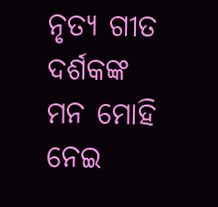ନୃତ୍ୟ ଗୀତ ଦର୍ଶକଙ୍କ ମନ ମୋହି ନେଇ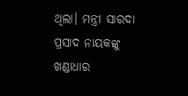ଥିଲା। ମନ୍ତ୍ରୀ ସାରଦା ପ୍ରସାଦ ନାୟକଙ୍କୁ ଖଣ୍ଡାଧାର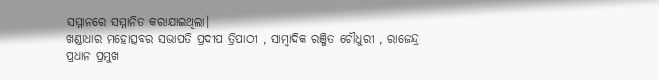ସମ୍ମାନରେ ସମ୍ମାନିତ କରାଯାଇଥିଲା।
ଖଣ୍ଡାଧାର ମହୋତ୍ସବର ସଭାପତି ପ୍ରଦୀପ ତ୍ରିପାଠୀ , ସାମ୍ବାଦିକ ରଞ୍ଜିତ ଚୌଧୁରୀ , ରାଜେନ୍ଦ୍ର ପ୍ରଧାନ ପ୍ରମୁଖ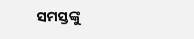ସମସ୍ତଙ୍କୁ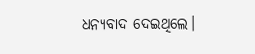ଧନ୍ୟବାଦ ଦେଇଥିଲେ।